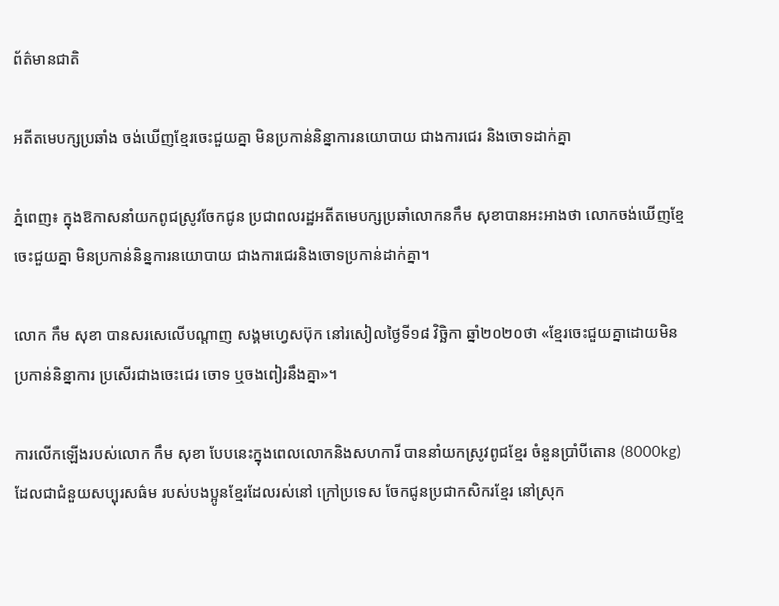ព័ត៌មានជាតិ

អតីតមេបក្សប្រឆាំង ចង់ឃើញខ្មែរចេះជួយគ្នា មិនប្រកាន់និន្នាការនយោបាយ ជាងការជេរ និងចោទដាក់គ្នា

ភ្នំពេញ៖ ក្នុងឱកាសនាំយកពូជស្រូវចែកជូន ប្រជាពលរដ្ឋអតីតមេបក្សប្រឆាំលោកនកឹម សុខាបានអះអាងថា លោកចង់ឃើញខ្មែចេះជួយគ្នា មិនប្រកាន់និន្នការនយោបាយ ជាងការជេរនិងចោទប្រកាន់ដាក់គ្នា។

លោក កឹម សុខា បានសរសេលើបណ្តាញ សង្គមហ្វេសប៊ុក នៅរសៀលថ្ងៃទី១៨ វិច្ឆិកា ឆ្នាំ២០២០ថា «ខ្មែរចេះជួយគ្នាដោយមិនប្រកាន់និន្នាការ ប្រសើរជាងចេះជេរ ចោទ ឬចងពៀរនឹងគ្នា»។

ការលើកឡើងរបស់លោក កឹម សុខា បែបនេះក្នុងពេលលោកនិងសហការី បាននាំយកស្រូវពូជខ្មែរ ចំនួនប្រាំបីតោន (8000kg) ដែលជាជំនួយសប្បុរសធ៌ម របស់បងប្អូនខ្មែរដែលរស់នៅ ក្រៅប្រទេស ចែកជូនប្រជាកសិករខ្មែរ នៅស្រុក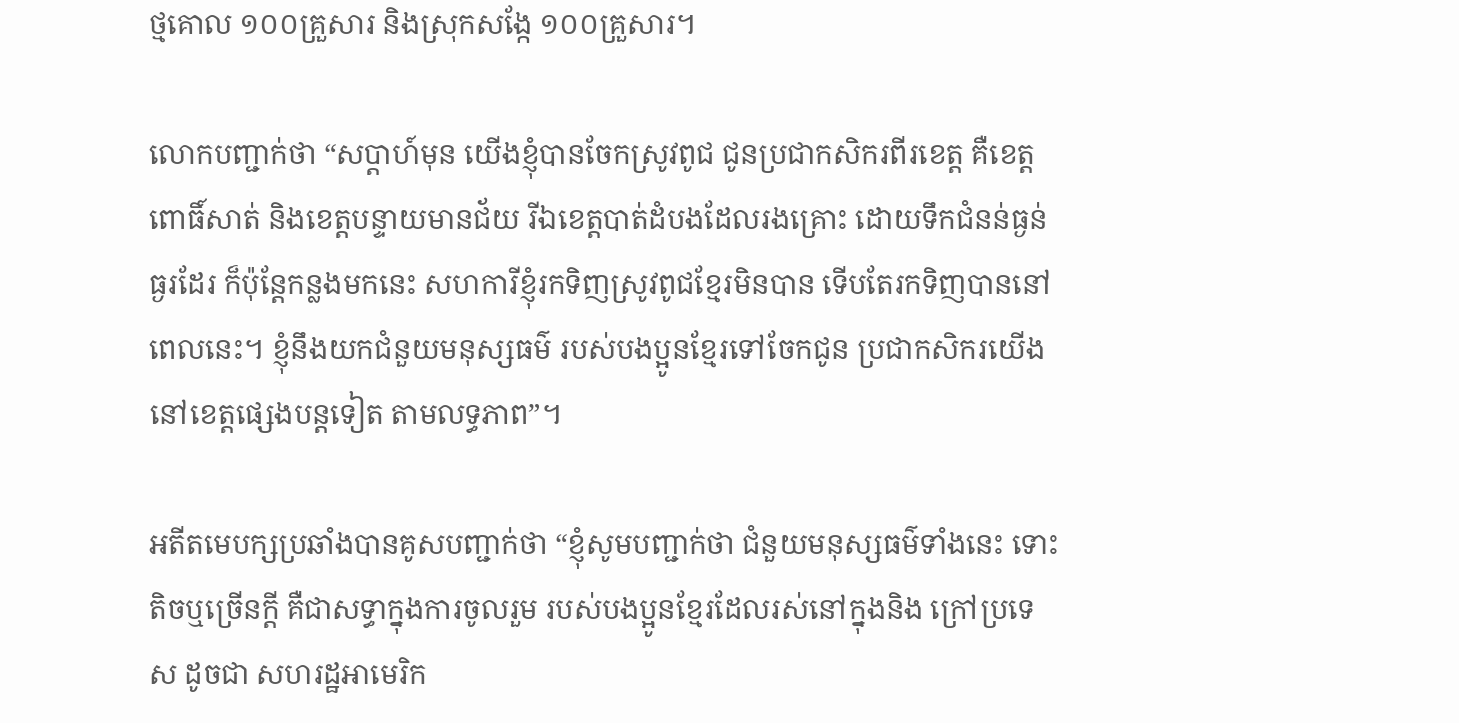ថ្មគោល ១០០គ្រួសារ និងស្រុកសង្កែ ១០០គ្រួសារ។

លោកបញ្ជាក់ថា “សប្តាហ៍មុន យើងខ្ញុំបានចែកស្រូវពូជ ជូនប្រជាកសិករពីរខេត្ត គឺខេត្តពោធិ៍សាត់ និងខេត្តបន្ទាយមានជ័យ រីឯខេត្តបាត់ដំបងដែលរងគ្រោះ ដោយទឹកជំនន់ធ្ងន់ធ្ងរដែរ ក៏ប៉ុន្តែកន្លងមកនេះ សហការីខ្ញុំរកទិញស្រូវពូជខ្មែរមិនបាន ទើបតែរកទិញបាននៅពេលនេះ។ ខ្ញុំនឹងយកជំនួយមនុស្សធម៌ របស់បងប្អូនខ្មែរទៅចែកជូន ប្រជាកសិករយើងនៅខេត្តផ្សេងបន្តទៀត តាមលទ្ធភាព”។

អតីតមេបក្សប្រឆាំងបានគូសបញ្ជាក់ថា “ខ្ញុំសូមបញ្ជាក់ថា ជំនួយមនុស្សធម៌ទាំងនេះ ទោះតិចឬច្រើនក្តី គឺជាសទ្ធាក្នុងការចូលរួម របស់បងប្អូនខ្មែរដែលរស់នៅក្នុងនិង ក្រៅប្រទេស ដូចជា សហរដ្ឋអាមេរិក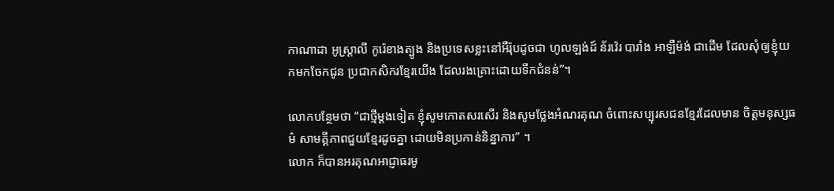កាណាដា អូស្ត្រាលី កូរ៉េខាងត្បូង និងប្រទេសខ្លះនៅអឺរ៉ុបដូចជា ហូលឡង់ដ៍ ន័រវ៉េរ បារាំង អាឡឺម៉ង់ ជាដើម ដែលសុំឲ្យខ្ញុំយកមកចែកជូន ប្រជាកសិករខ្មែរយើង ដែលរងគ្រោះដោយទឹកជំនន់”។

លោកបន្ថែមថា “ជាថ្មីម្តងទៀត ខ្ញុំសូមកោតសរសើរ និងសូមថ្លែងអំណរគុណ ចំពោះសប្បុរសជនខ្មែរដែលមាន ចិត្តមនុស្សធម៌ សាមគ្គីភាពជួយខ្មែរដូចគ្នា ដោយមិនប្រកាន់និន្នាការ” ។
លោក ក៏បានអរគុណអាជ្ញាធរមូ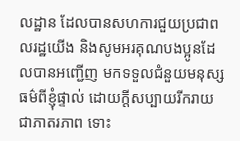លដ្ឋាន ដែលបានសហការជួយប្រជាពលរដ្ឋយើង និងសូមអរគុណបងប្អូនដែលបានអញ្ជើញ មកទទួលជំនួយមនុស្សធម៌ពីខ្ញុំផ្ទាល់ ដោយក្តីសប្បាយរីករាយជាភាតរភាព ទោះ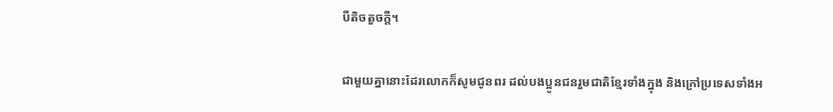បីតិចតួចក្តី។

ជាមួយគ្នានោះដែរលោកក៏សូមជូនពរ ដល់បងប្អូនជនរួមជាតិខ្មែរទាំងក្នុង និងក្រៅប្រទេសទាំងអ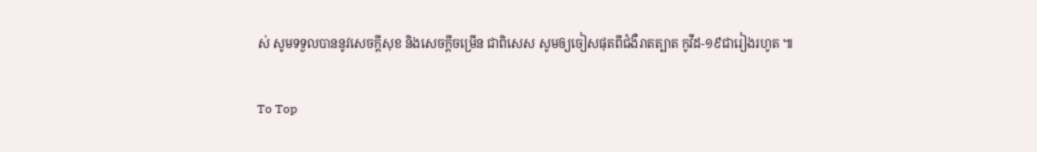ស់ សូមទទួលបាននូវសេចក្តីសុខ និងសេចក្តីចម្រើន ជាពិសេស សូមឲ្យចៀសផុតពីជំងឺរាតត្បាត កូវីដ-១៩ជារៀងរហូត ៕

To Top